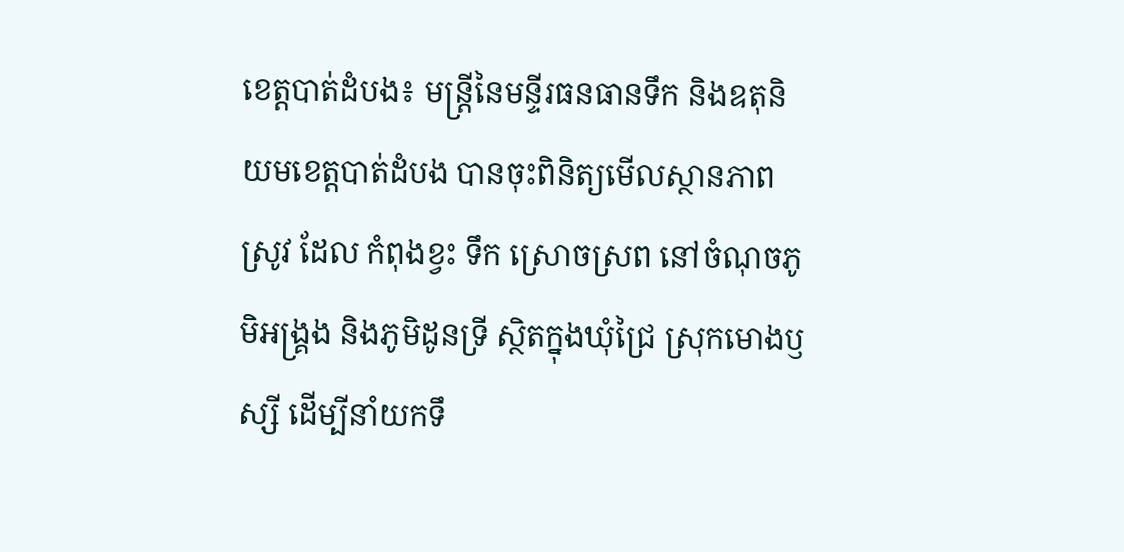ខេត្តបាត់ដំបង៖ មន្ត្រីនៃមន្ទីរធនធានទឹក និងឧតុនិយមខេត្តបាត់ដំបង បានចុះពិនិត្យមើលស្ថានភាពស្រូវ ដែល កំពុងខ្វះ ទឹក ស្រោចស្រព នៅចំណុចភូមិអង្គ្រង និងភូមិដូនទ្រី ស្ថិតក្នុងឃុំជ្រៃ ស្រុកមោងឫស្សី ដើម្បីនាំយកទឹ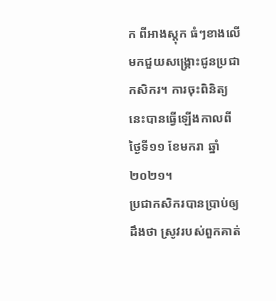ក ពីអាងស្តុក ធំៗខាងលើ មកជួយសង្គ្រោះជូនប្រជាកសិករ។ ការចុះពិនិត្យនេះបានធ្វើឡើងកាលពីថ្ងៃទី១១ ខែមករា ឆ្នាំ២០២១។
ប្រជាកសិករបានប្រាប់ឲ្យដឹងថា ស្រូវរបស់ពួកគាត់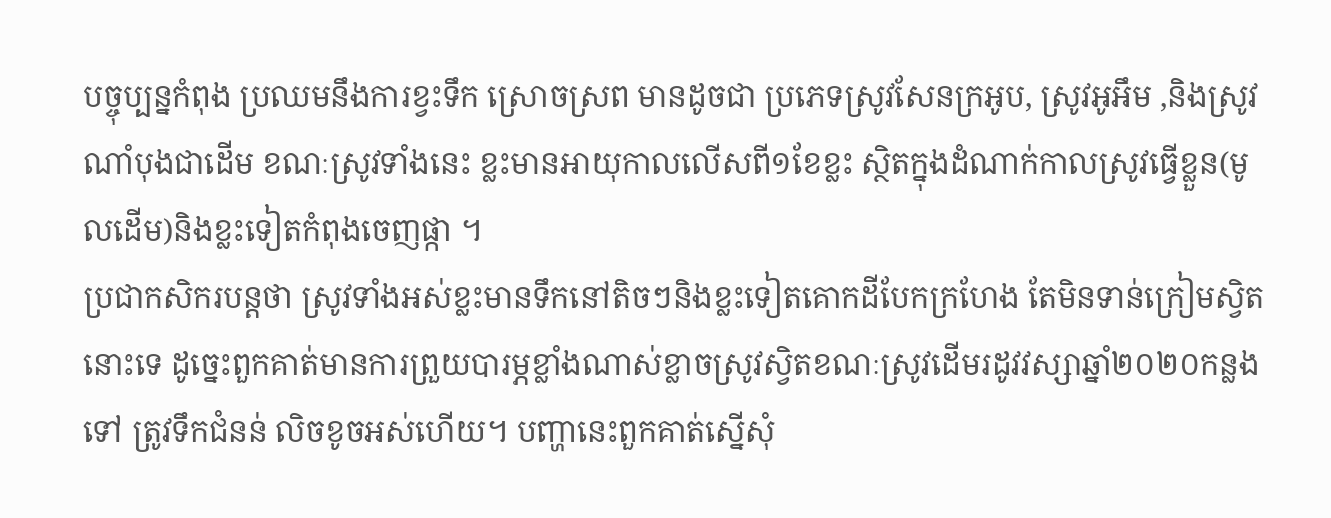បច្ចុប្បន្នកំពុង ប្រឈមនឹងការខ្វះទឹក ស្រោចស្រព មានដូចជា ប្រភេទស្រូវសែនក្រអូប, ស្រូវអូអឹម ,និងស្រូវណាំបុងជាដើម ខណៈស្រូវទាំងនេះ ខ្លះមានអាយុកាលលើសពី១ខែខ្លះ ស្ថិតក្នុងដំណាក់កាលស្រូវធ្វើខ្លួន(មូលដើម)និងខ្លះទៀតកំពុងចេញផ្កា ។
ប្រជាកសិករបន្តថា ស្រូវទាំងអស់ខ្លះមានទឹកនៅតិចៗនិងខ្លះទៀតគោកដីបែកក្រហែង តែមិនទាន់ក្រៀមស្វិតនោះទេ ដូច្នេះពួកគាត់មានការព្រួយបារម្ភខ្លាំងណាស់ខ្លាចស្រូវស្វិតខណៈស្រូវដើមរដូវវស្សាឆ្នាំ២០២០កន្លងទៅ ត្រូវទឹកជំនន់ លិចខូចអស់ហើយ។ បញ្ហានេះពួកគាត់ស្នើសុំ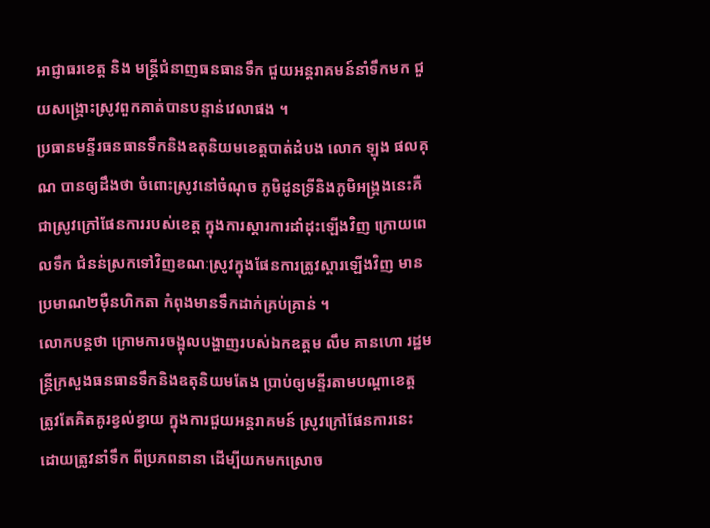អាជ្ញាធរខេត្ត និង មន្ត្រីជំនាញធនធានទឹក ជួយអន្តរាគមន៍នាំទឹកមក ជួយសង្គ្រោះស្រូវពួកគាត់បានបន្ទាន់វេលាផង ។
ប្រធានមន្ទីរធនធានទឹកនិងឧតុនិយមខេត្តបាត់ដំបង លោក ឡុង ផលគុណ បានឲ្យដឹងថា ចំពោះស្រូវនៅចំណុច ភូមិដូនទ្រីនិងភូមិអង្គ្រងនេះគឺជាស្រូវក្រៅផែនការរបស់ខេត្ត ក្នុងការស្ដារការដាំដុះឡើងវិញ ក្រោយពេលទឹក ជំនន់ស្រកទៅវិញខណៈស្រូវក្នុងផែនការត្រូវស្ដារឡើងវិញ មានប្រមាណ២ម៉ឺនហិកតា កំពុងមានទឹកដាក់គ្រប់គ្រាន់ ។
លោកបន្តថា ក្រោមការចង្អុលបង្ហាញរបស់ឯកឧត្តម លឹម គានហោ រដ្ឋមន្ត្រីក្រសួងធនធានទឹកនិងឧតុនិយមតែង ប្រាប់ឲ្យមន្ទីរតាមបណ្តាខេត្ត ត្រូវតែគិតគូរខ្វល់ខ្វាយ ក្នុងការជួយអន្តរាគមន៍ ស្រូវក្រៅផែនការនេះ ដោយត្រូវនាំទឹក ពីប្រភពនានា ដើម្បីយកមកស្រោច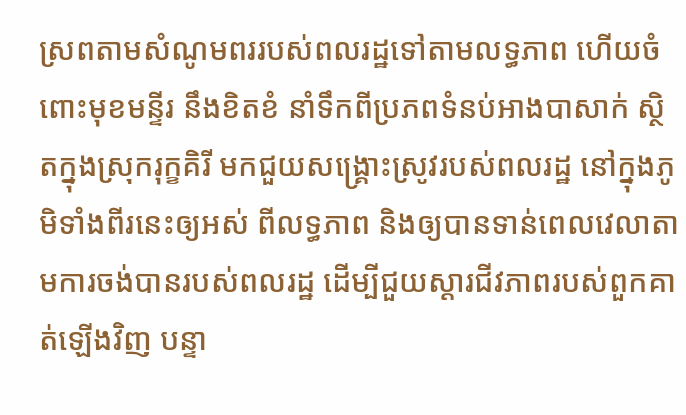ស្រពតាមសំណូមពររបស់ពលរដ្ឋទៅតាមលទ្ធភាព ហើយចំពោះមុខមន្ទីរ នឹងខិតខំ នាំទឹកពីប្រភពទំនប់អាងបាសាក់ ស្ថិតក្នុងស្រុករុក្ខគិរី មកជួយសង្គ្រោះស្រូវរបស់ពលរដ្ឋ នៅក្នុងភូមិទាំងពីរនេះឲ្យអស់ ពីលទ្ធភាព និងឲ្យបានទាន់ពេលវេលាតាមការចង់បានរបស់ពលរដ្ឋ ដើម្បីជួយស្ដារជីវភាពរបស់ពួកគាត់ឡើងវិញ បន្ទា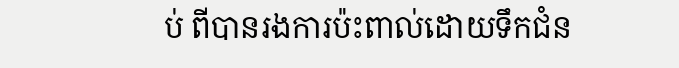ប់ ពីបានរងការប៉ះពាល់ដោយទឹកជំន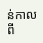ន់កាលពី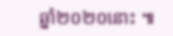ឆ្នាំ២០២០នោះ ៕